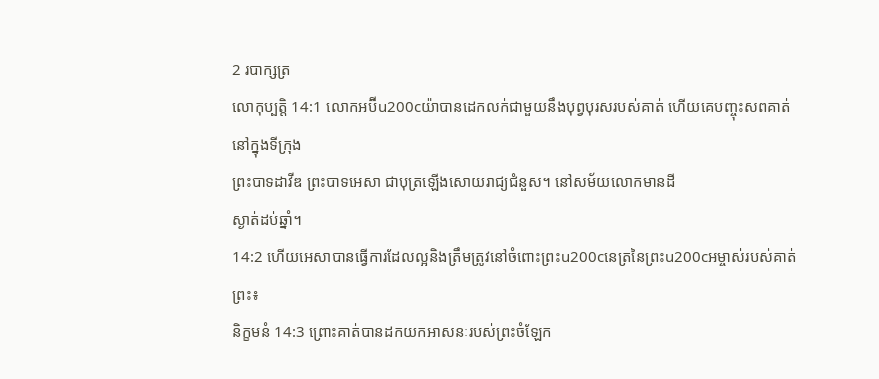2 របាក្សត្រ
លោកុប្បត្តិ 14:1 លោកអប៊ីu200cយ៉ាបានដេកលក់ជាមួយនឹងបុព្វបុរសរបស់គាត់ ហើយគេបញ្ចុះសពគាត់នៅក្នុងទីក្រុង
ព្រះបាទដាវីឌ ព្រះបាទអេសា ជាបុត្រឡើងសោយរាជ្យជំនួស។ នៅសម័យលោកមានដី
ស្ងាត់ដប់ឆ្នាំ។
14:2 ហើយអេសាបានធ្វើការដែលល្អនិងត្រឹមត្រូវនៅចំពោះព្រះu200cនេត្រនៃព្រះu200cអម្ចាស់របស់គាត់
ព្រះ៖
និក្ខមនំ 14:3 ព្រោះគាត់បានដកយកអាសនៈរបស់ព្រះចំឡែក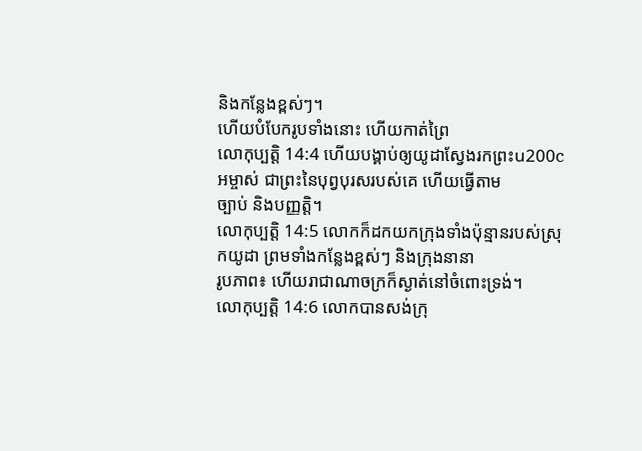និងកន្លែងខ្ពស់ៗ។
ហើយបំបែករូបទាំងនោះ ហើយកាត់ព្រៃ
លោកុប្បត្តិ 14:4 ហើយបង្គាប់ឲ្យយូដាស្វែងរកព្រះu200cអម្ចាស់ ជាព្រះនៃបុព្វបុរសរបស់គេ ហើយធ្វើតាម
ច្បាប់ និងបញ្ញត្តិ។
លោកុប្បត្តិ 14:5 លោកក៏ដកយកក្រុងទាំងប៉ុន្មានរបស់ស្រុកយូដា ព្រមទាំងកន្លែងខ្ពស់ៗ និងក្រុងនានា
រូបភាព៖ ហើយរាជាណាចក្រក៏ស្ងាត់នៅចំពោះទ្រង់។
លោកុប្បត្តិ 14:6 លោកបានសង់ក្រុ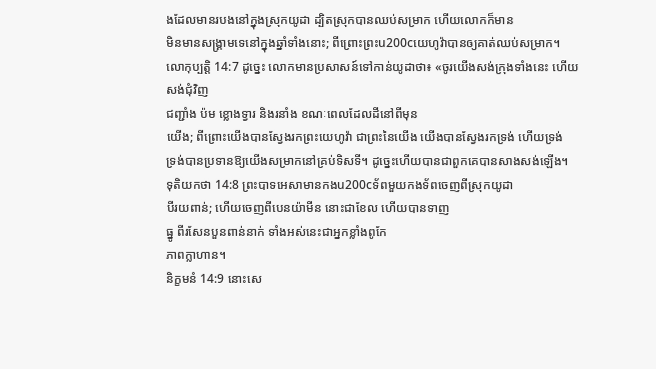ងដែលមានរបងនៅក្នុងស្រុកយូដា ដ្បិតស្រុកបានឈប់សម្រាក ហើយលោកក៏មាន
មិនមានសង្រ្គាមទេនៅក្នុងឆ្នាំទាំងនោះ; ពីព្រោះព្រះu200cយេហូវ៉ាបានឲ្យគាត់ឈប់សម្រាក។
លោកុប្បត្តិ 14:7 ដូច្នេះ លោកមានប្រសាសន៍ទៅកាន់យូដាថា៖ «ចូរយើងសង់ក្រុងទាំងនេះ ហើយសង់ជុំវិញ
ជញ្ជាំង ប៉ម ខ្លោងទ្វារ និងរនាំង ខណៈពេលដែលដីនៅពីមុន
យើង; ពីព្រោះយើងបានស្វែងរកព្រះយេហូវ៉ា ជាព្រះនៃយើង យើងបានស្វែងរកទ្រង់ ហើយទ្រង់
ទ្រង់បានប្រទានឱ្យយើងសម្រាកនៅគ្រប់ទិសទី។ ដូច្នេះហើយបានជាពួកគេបានសាងសង់ឡើង។
ទុតិយកថា 14:8 ព្រះបាទអេសាមានកងu200cទ័ពមួយកងទ័ពចេញពីស្រុកយូដា
បីរយពាន់; ហើយចេញពីបេនយ៉ាមីន នោះជាខែល ហើយបានទាញ
ធ្នូ ពីរសែនបួនពាន់នាក់ ទាំងអស់នេះជាអ្នកខ្លាំងពូកែ
ភាពក្លាហាន។
និក្ខមនំ 14:9 នោះសេ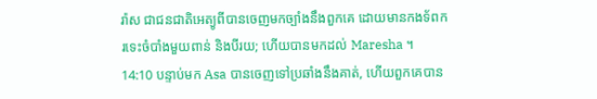រ៉ាស ជាជនជាតិអេត្យូពីបានចេញមកច្បាំងនឹងពួកគេ ដោយមានកងទ័ពក
រទេះចំបាំងមួយពាន់ និងបីរយ; ហើយបានមកដល់ Maresha ។
14:10 បន្ទាប់មក Asa បានចេញទៅប្រឆាំងនឹងគាត់, ហើយពួកគេបាន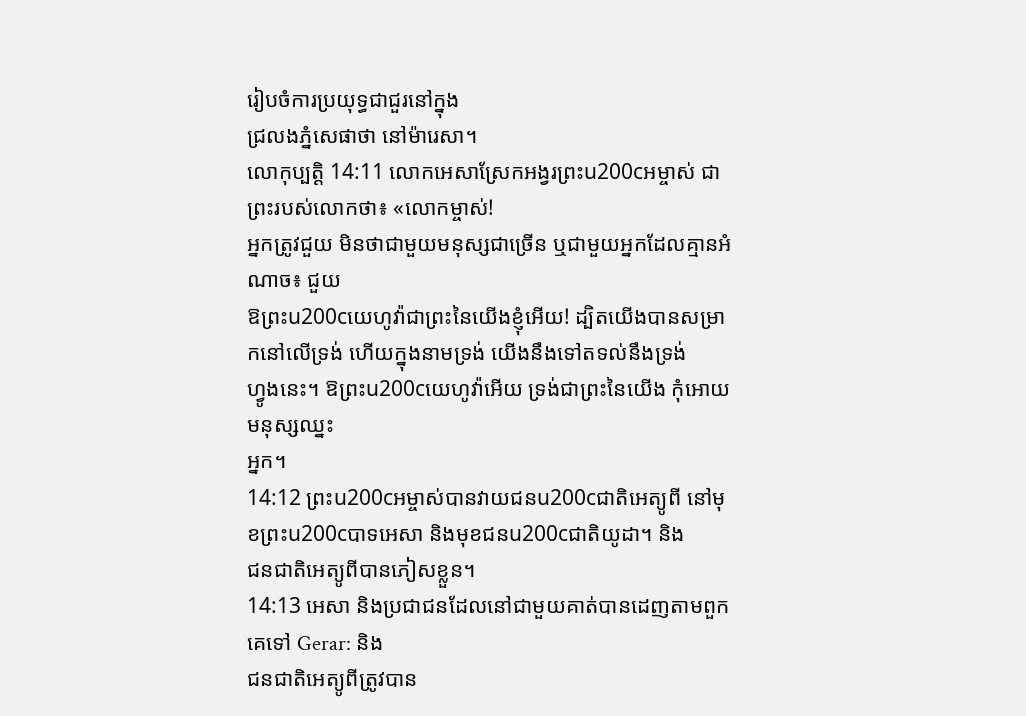រៀបចំការប្រយុទ្ធជាជួរនៅក្នុង
ជ្រលងភ្នំសេផាថា នៅម៉ារេសា។
លោកុប្បត្តិ 14:11 លោកអេសាស្រែកអង្វរព្រះu200cអម្ចាស់ ជាព្រះរបស់លោកថា៖ «លោកម្ចាស់!
អ្នកត្រូវជួយ មិនថាជាមួយមនុស្សជាច្រើន ឬជាមួយអ្នកដែលគ្មានអំណាច៖ ជួយ
ឱព្រះu200cយេហូវ៉ាជាព្រះនៃយើងខ្ញុំអើយ! ដ្បិតយើងបានសម្រាកនៅលើទ្រង់ ហើយក្នុងនាមទ្រង់ យើងនឹងទៅតទល់នឹងទ្រង់
ហ្វូងនេះ។ ឱព្រះu200cយេហូវ៉ាអើយ ទ្រង់ជាព្រះនៃយើង កុំអោយមនុស្សឈ្នះ
អ្នក។
14:12 ព្រះu200cអម្ចាស់បានវាយជនu200cជាតិអេត្យូពី នៅមុខព្រះu200cបាទអេសា និងមុខជនu200cជាតិយូដា។ និង
ជនជាតិអេត្យូពីបានភៀសខ្លួន។
14:13 អេសា និងប្រជាជនដែលនៅជាមួយគាត់បានដេញតាមពួកគេទៅ Gerar: និង
ជនជាតិអេត្យូពីត្រូវបាន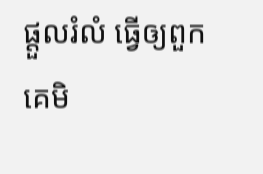ផ្ដួលរំលំ ធ្វើឲ្យពួកគេមិ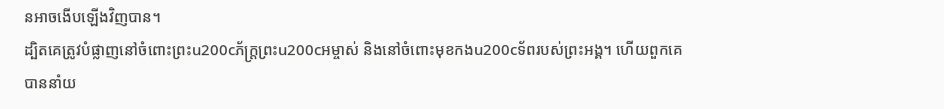នអាចងើបឡើងវិញបាន។
ដ្បិតគេត្រូវបំផ្លាញនៅចំពោះព្រះu200cភ័ក្ត្រព្រះu200cអម្ចាស់ និងនៅចំពោះមុខកងu200cទ័ពរបស់ព្រះអង្គ។ ហើយពួកគេ
បាននាំយ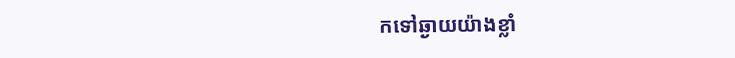កទៅឆ្ងាយយ៉ាងខ្លាំ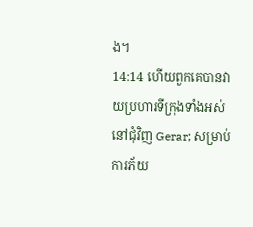ង។
14:14 ហើយពួកគេបានវាយប្រហារទីក្រុងទាំងអស់នៅជុំវិញ Gerar; សម្រាប់ការភ័យ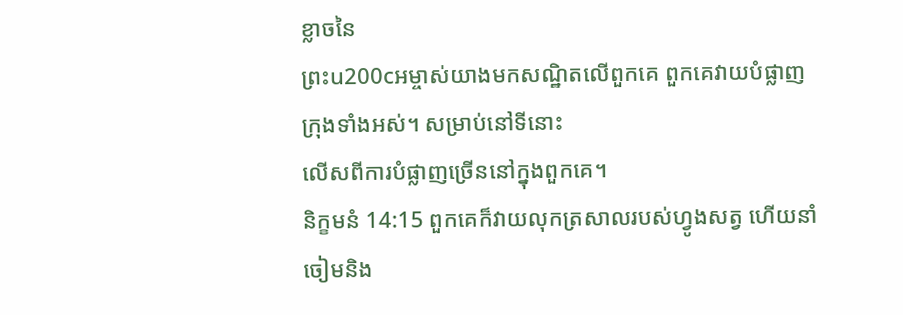ខ្លាចនៃ
ព្រះu200cអម្ចាស់យាងមកសណ្ឋិតលើពួកគេ ពួកគេវាយបំផ្លាញក្រុងទាំងអស់។ សម្រាប់នៅទីនោះ
លើសពីការបំផ្លាញច្រើននៅក្នុងពួកគេ។
និក្ខមនំ 14:15 ពួកគេក៏វាយលុកត្រសាលរបស់ហ្វូងសត្វ ហើយនាំចៀមនិង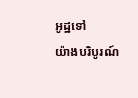អូដ្ឋទៅ
យ៉ាងបរិបូរណ៍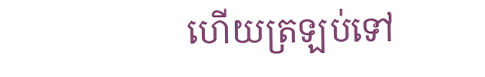ហើយត្រឡប់ទៅ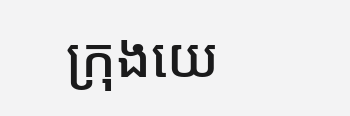ក្រុងយេ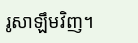រូសាឡឹមវិញ។